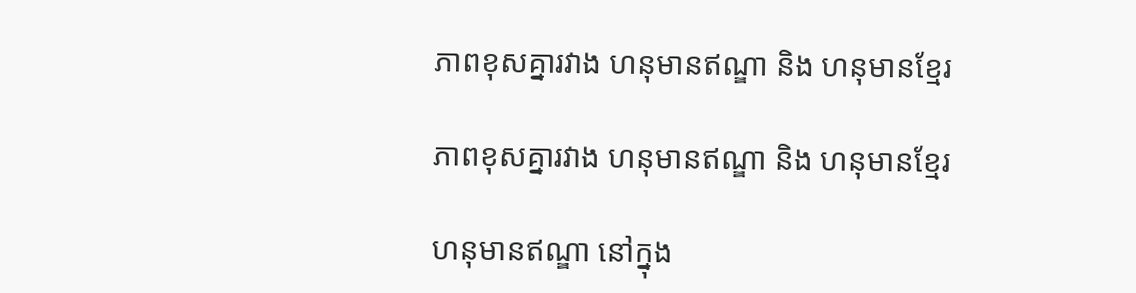ភាពខុសគ្នារវាង ហនុមានឥណ្ឌា និង ហនុមានខ្មែរ

ភាពខុសគ្នារវាង ហនុមានឥណ្ឌា និង ហនុមានខ្មែរ

ហនុមានឥណ្ឌា នៅក្នុង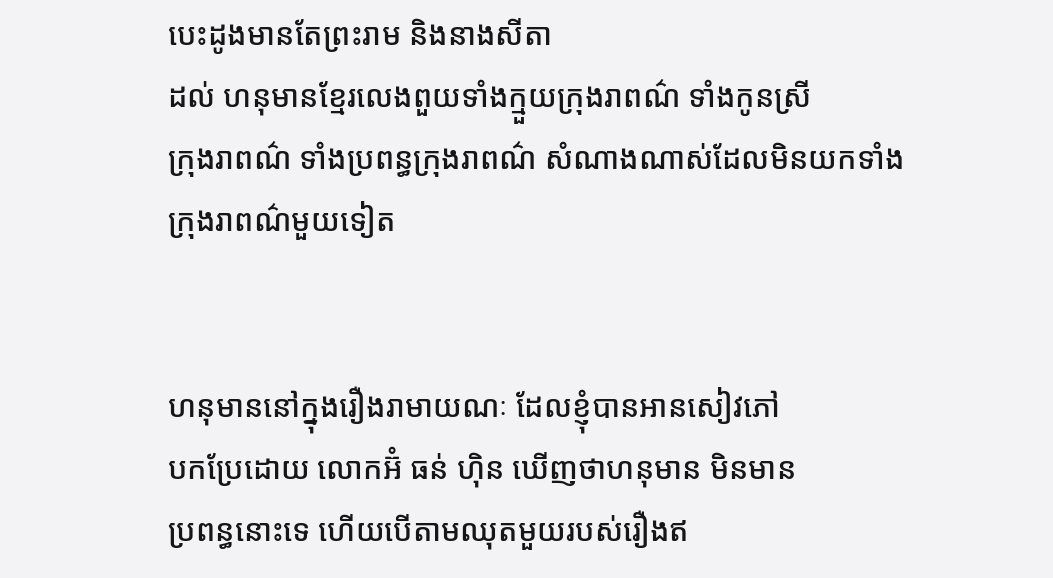បេះដូងមានតែព្រះរាម និងនាងសីតា
ដល់ ហនុមានខ្មែរលេងពួយទាំងក្មួយក្រុងរាពណ៌ ទាំងកូនស្រី
ក្រុងរាពណ៌ ទាំងប្រពន្ធក្រុងរាពណ៌ សំណាងណាស់ដែលមិនយកទាំង
ក្រុងរាពណ៌មួយទៀត


ហនុមាននៅក្នុងរឿងរាមាយណៈ ដែលខ្ញុំបានអានសៀវភៅ
បកប្រែដោយ លោកអ៊ំ ធន់ ហ៊ិន ឃើញថាហនុមាន មិនមាន
ប្រពន្ធនោះទេ ហើយបើតាមឈុតមួយរបស់រឿងឥ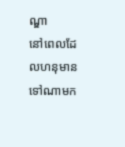ណ្ឌា
នៅពេលដែលហនុមាន ទៅណាមក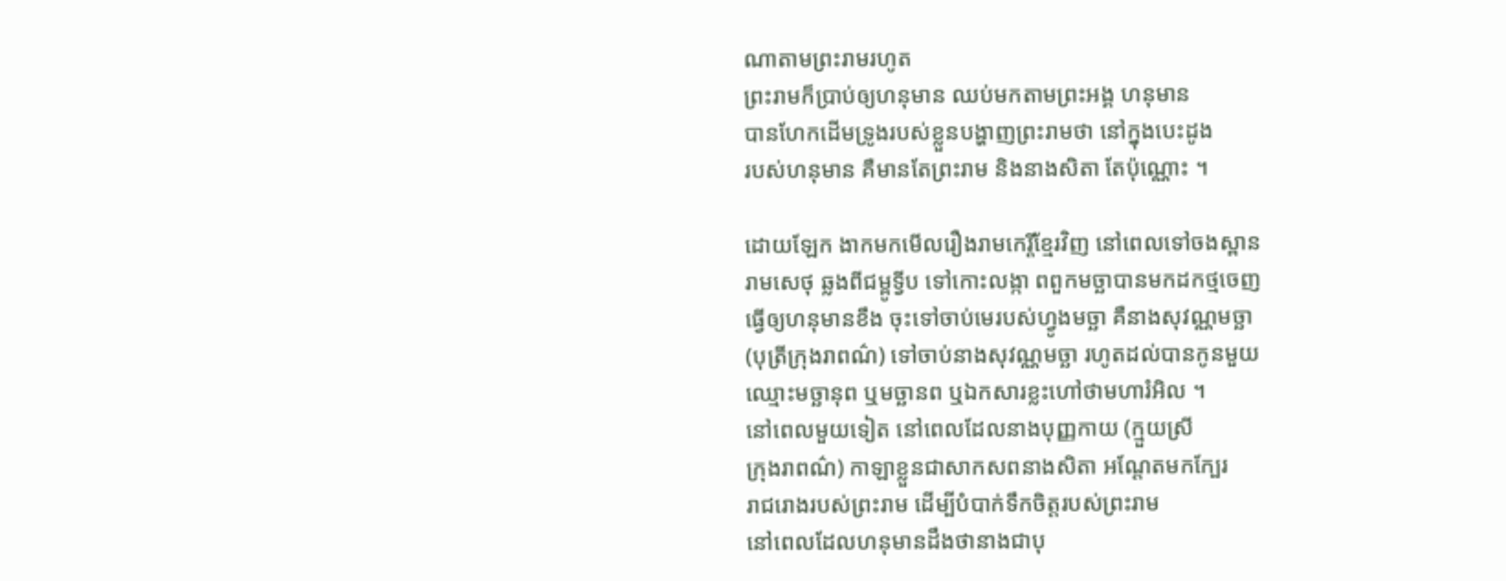ណាតាមព្រះរាមរហូត
ព្រះរាមក៏ប្រាប់ឲ្យហនុមាន ឈប់មកតាមព្រះអង្គ ហនុមាន
បានហែកដើមទ្រូងរបស់ខ្លួនបង្ហាញព្រះរាមថា នៅក្នុងបេះដូង
របស់ហនុមាន គឺមានតែព្រះរាម និងនាងសិតា តែប៉ុណ្ណោះ ។

ដោយឡែក ងាកមកមើលរឿងរាមកេរ្តិ៍ខ្មែរវិញ នៅពេលទៅចងស្ពាន
រាមសេថុ ឆ្លងពីជម្ពូទ្វីប ទៅកោះលង្កា ពពួកមច្ឆាបានមកដកថ្មចេញ
ធ្វើឲ្យហនុមានខឹង ចុះទៅចាប់មេរបស់ហ្វូងមច្ឆា គឺនាងសុវណ្ណមច្ឆា
(បុត្រីក្រុងរាពណ៌) ទៅចាប់នាងសុវណ្ណមច្ឆា រហូតដល់បានកូនមួយ
ឈ្មោះមច្ឆានុព ឬមច្ឆានព ឬឯកសារខ្លះហៅថាមហារំអិល ។
នៅពេលមួយទៀត នៅពេលដែលនាងបុញ្ញកាយ (ក្មួយស្រី
ក្រុងរាពណ៌) កាឡាខ្លួនជាសាកសពនាងសិតា អណ្តែតមកក្បែរ
រាជរោងរបស់ព្រះរាម ដើម្បីបំបាក់ទឹកចិត្តរបស់ព្រះរាម
នៅពេលដែលហនុមានដឹងថានាងជាបុ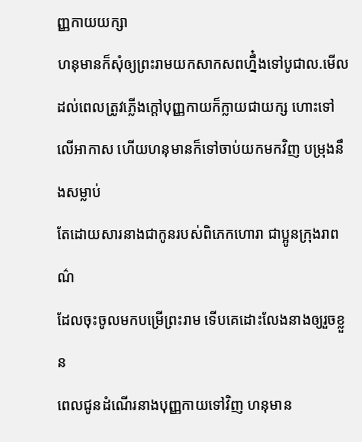ញ្ញកាយយក្សា
ហនុមានក៏សុំឲ្យព្រះរាមយកសាកសពហ្នឹ៎ងទៅបូជាល.មើល
ដល់ពេលត្រូវភ្លើងក្តៅបុញ្ញកាយក៏ក្លាយជាយក្ស ហោះទៅលើអាកាស ហើយហនុមានក៏ទៅចាប់យកមកវិញ បម្រុងនឹងសម្លាប់
តែដោយសារនាងជាកូនរបស់ពិភេកហោរា ជាប្អូនក្រុងរាពណ៌
ដែលចុះចូលមកបម្រើព្រះរាម ទើបគេដោះលែងនាងឲ្យរួចខ្លួន
ពេលជូនដំណើរនាងបុញ្ញកាយទៅវិញ ហនុមាន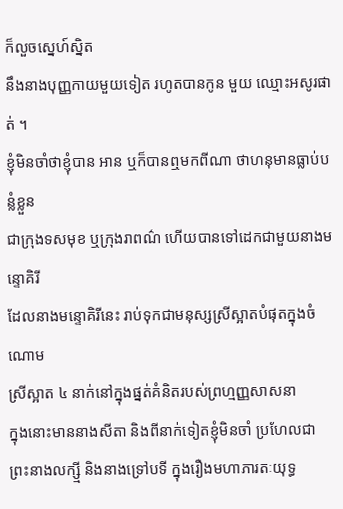ក៏លួចស្នេហ៍ស្និត
នឹងនាងបុញ្ញកាយមួយទៀត រហូតបានកូន មួយ ឈ្មោះអសូរផាត់ ។
ខ្ញុំមិនចាំថាខ្ញុំបាន អាន ឬក៏បានឮមកពីណា ថាហនុមានធ្លាប់បន្លំខ្លួន
ជាក្រុងទសមុខ ឬក្រុងរាពណ៌ ហើយបានទៅដេកជាមួយនាងមន្ទោគិរី
ដែលនាងមន្ទោគិរីនេះ រាប់ទុកជាមនុស្សស្រីស្អាតបំផុតក្នុងចំណោម
ស្រីស្អាត ៤ នាក់នៅក្នុងផ្នត់គំនិតរបស់ព្រហ្មញ្ញសាសនា
ក្នុងនោះមាននាងសីតា និងពីនាក់ទៀតខ្ញុំមិនចាំ ប្រហែលជា
ព្រះនាងលក្ស្មី និងនាងទ្រៅបទី ក្នុងរឿងមហាភារតៈយុទ្ធ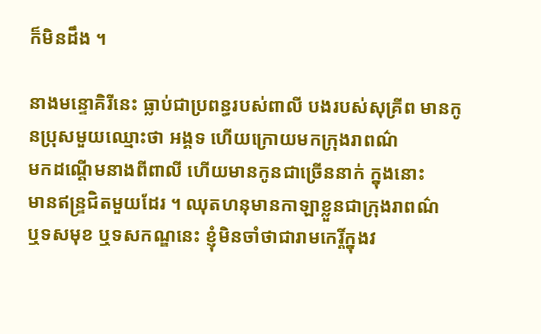ក៏មិនដឹង ។

នាងមន្ទោគិរីនេះ ធ្លាប់ជាប្រពន្ធរបស់ពាលី បងរបស់សុគ្រីព មានកូនប្រុសមួយឈ្មោះថា អង្គទ ហើយក្រោយមកក្រុងរាពណ៌
មកដណ្តើមនាងពីពាលី ហើយមានកូនជាច្រើននាក់ ក្នុងនោះ
មានឥន្ទ្រជិតមួយដែរ ។ ឈុតហនុមានកាឡាខ្លួនជាក្រុងរាពណ៌
ឬទសមុខ ឬទសកណ្ឌនេះ ខ្ញុំមិនចាំថាជារាមកេរ្តិ៍ក្នុងវ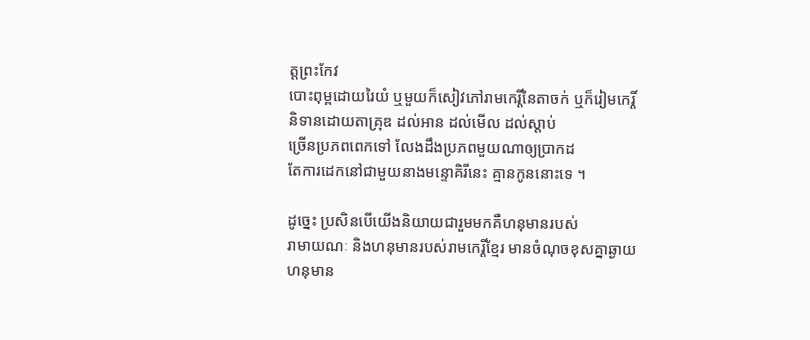ត្តព្រះកែវ
បោះពុម្ពដោយរៃយំ ឬមួយក៏សៀវភៅរាមកេរ្តិ៍នៃតាចក់ ឬក៏រៀមកេរ្តិ៍
និទានដោយតាគ្រុឌ ដល់អាន ដល់មើល ដល់ស្តាប់
ច្រើនប្រភពពេកទៅ លែងដឹងប្រភពមួយណាឲ្យប្រាកដ
តែការដេកនៅជាមួយនាងមន្ទោគិរីនេះ គ្មានកូននោះទេ ។

ដូច្នេះ ប្រសិនបើយើងនិយាយជារួមមកគឺហនុមានរបស់
រាមាយណៈ និងហនុមានរបស់រាមកេរ្តិ៍ខ្មែរ មានចំណុចខុសគ្នាឆ្ងាយ
ហនុមាន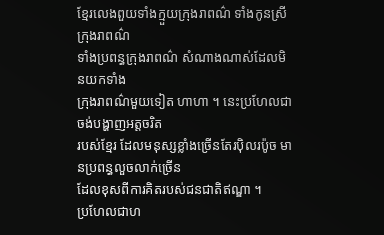ខ្មែរលេងពួយទាំងក្មួយក្រុងរាពណ៌ ទាំងកូនស្រីក្រុងរាពណ៌
ទាំងប្រពន្ធក្រុងរាពណ៌ សំណាងណាស់ដែលមិនយកទាំង
ក្រុងរាពណ៌មួយទៀត ហាហា ។ នេះប្រហែលជាចង់បង្ហាញអត្តចរិត
របស់ខ្មែរ ដែលមនុស្សខ្លាំងច្រើនតែរប៉ិលរប៉ូច មានប្រពន្ធលួចលាក់ច្រើន
ដែលខុសពីការគិតរបស់ជនជាតិឥណ្ឌា ។
ប្រហែលជាហ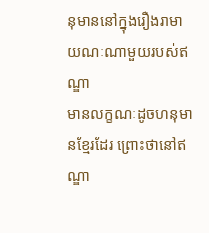នុមាននៅក្នុងរឿងរាមាយណៈណាមួយរបស់ឥណ្ឌា
មានលក្ខណៈដូចហនុមានខ្មែរដែរ ព្រោះថានៅឥណ្ឌា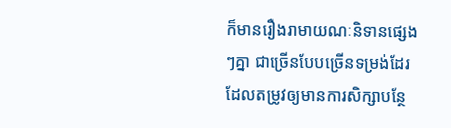ក៏មានរឿងរាមាយណៈនិទានផ្សេងៗគ្នា ជាច្រើនបែបច្រើនទម្រង់ដែរ
ដែលតម្រូវឲ្យមានការសិក្សាបន្ថែ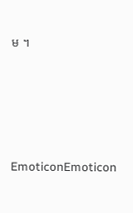ម ។







EmoticonEmoticon